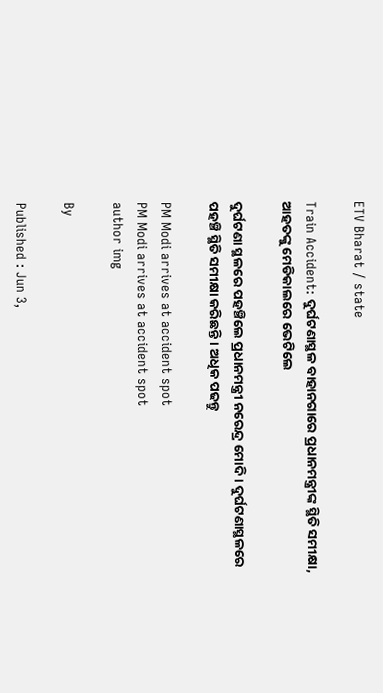ETV Bharat / state

Train Accident: ଦୁର୍ଘଟଣାସ୍ଥଳ ବାହାନଗାରେ ପ୍ରଧାନମନ୍ତ୍ରୀଙ୍କ ସ୍ଥିତି ସମୀକ୍ଷା, ଆହତଙ୍କୁ ମେଡିକାଲରେ ଭେଟିଲେ

ଦୁର୍ଘଟଣା ସ୍ଥଳରେ ପହଞ୍ଚିଲେ ପ୍ରଧାନମନ୍ତ୍ରୀ ନରେନ୍ଦ୍ର ମୋଦି । ଦୁର୍ଘଟଣାସ୍ଥଳରେ ପହଞ୍ଚି ସ୍ଥିତି ସମୀକ୍ଷା କରିଛନ୍ତି । ଅଧିକ ପଢନ୍ତୁ

PM Modi arrives at accident spot
PM Modi arrives at accident spot
author img

By

Published : Jun 3,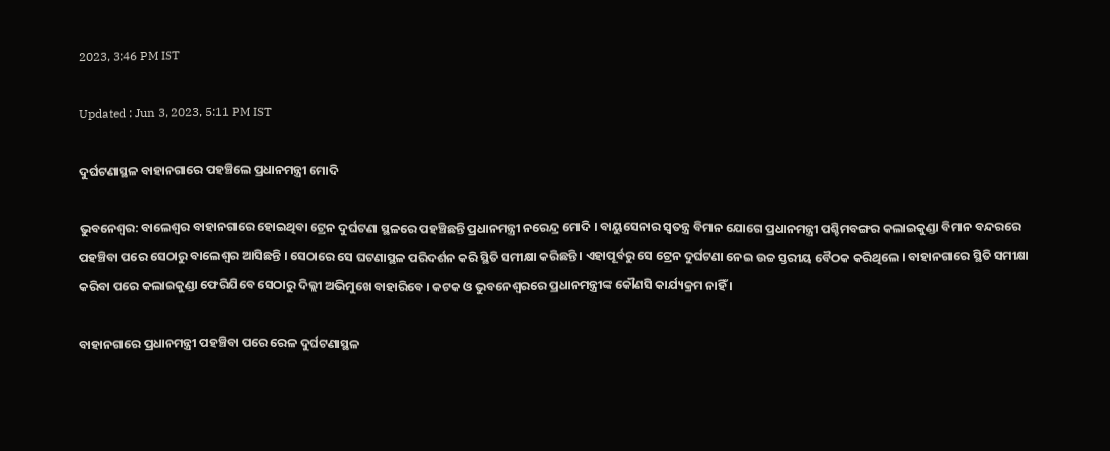2023, 3:46 PM IST

Updated : Jun 3, 2023, 5:11 PM IST

ଦୁର୍ଘଟଣାସ୍ଥଳ ବାହାନଗାରେ ପହଞ୍ଚିଲେ ପ୍ରଧାନମନ୍ତ୍ରୀ ମୋଦି

ଭୁବନେଶ୍ବର: ବାଲେଶ୍ବର ବାହାନଗାରେ ହୋଇଥିବା ଟ୍ରେନ ଦୁର୍ଘଟଣା ସ୍ଥଳରେ ପହଞ୍ଚିଛନ୍ତି ପ୍ରଧାନମନ୍ତ୍ରୀ ନରେନ୍ଦ୍ର ମୋଦି । ବାୟୁସେନାର ସ୍ବତନ୍ତ୍ର ବିମାନ ଯୋଗେ ପ୍ରଧାନମନ୍ତ୍ରୀ ପଶ୍ଚିମବଙ୍ଗର କଲାଇକୁଣ୍ଡା ବିମାନ ବନ୍ଦରରେ ପହଞ୍ଚିବା ପରେ ସେଠାରୁ ବାଲେଶ୍ବର ଆସିଛନ୍ତି । ସେଠାରେ ସେ ଘଟଣାସ୍ଥଳ ପରିଦର୍ଶନ କରି ସ୍ଥିତି ସମୀକ୍ଷା କରିଛନ୍ତି । ଏହାପୂର୍ବରୁ ସେ ଟ୍ରେନ ଦୁର୍ଘଟଣା ନେଇ ଉଚ୍ଚ ସ୍ତରୀୟ ବୈଠକ କରିଥିଲେ । ବାହାନଗାରେ ସ୍ଥିତି ସମୀକ୍ଷା କରିବା ପରେ କଲାଇକୁଣ୍ଡା ଫେରିଯିବେ ସେଠାରୁ ଦିଲ୍ଲୀ ଅଭିମୁଖେ ବାହାରିବେ । କଟକ ଓ ଭୁବନେଶ୍ବରରେ ପ୍ରଧାନମନ୍ତ୍ରୀଙ୍କ କୌଣସି କାର୍ଯ୍ୟକ୍ରମ ନାହିଁ ।

ବାହାନଗାରେ ପ୍ରଧାନମନ୍ତ୍ରୀ ପହଞ୍ଚିବା ପରେ ରେଳ ଦୁର୍ଘଟଣାସ୍ଥଳ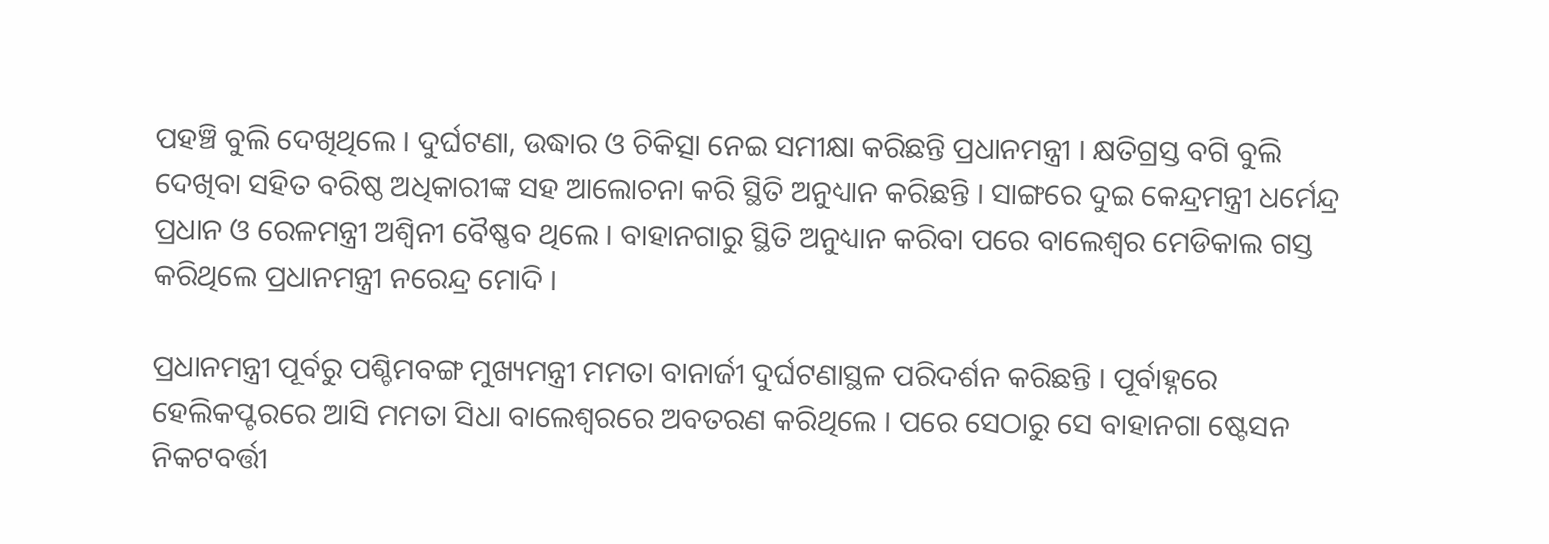ପହଞ୍ଚି ବୁଲି ଦେଖିଥିଲେ । ଦୁର୍ଘଟଣା, ଉଦ୍ଧାର ଓ ଚିକିତ୍ସା ନେଇ ସମୀକ୍ଷା କରିଛନ୍ତି ପ୍ରଧାନମନ୍ତ୍ରୀ । କ୍ଷତିଗ୍ରସ୍ତ ବଗି ବୁଲି ଦେଖିବା ସହିତ ବରିଷ୍ଠ ଅଧିକାରୀଙ୍କ ସହ ଆଲୋଚନା କରି ସ୍ଥିତି ଅନୁଧ୍ୟାନ କରିଛନ୍ତି । ସାଙ୍ଗରେ ଦୁଇ କେନ୍ଦ୍ରମନ୍ତ୍ରୀ ଧର୍ମେନ୍ଦ୍ର ପ୍ରଧାନ ଓ ରେଳମନ୍ତ୍ରୀ ଅଶ୍ବିନୀ ବୈଷ୍ଣବ ଥିଲେ । ବାହାନଗାରୁ ସ୍ଥିତି ଅନୁଧ୍ୟାନ କରିବା ପରେ ବାଲେଶ୍ବର ମେଡିକାଲ ଗସ୍ତ କରିଥିଲେ ପ୍ରଧାନମନ୍ତ୍ରୀ ନରେନ୍ଦ୍ର ମୋଦି ।

ପ୍ରଧାନମନ୍ତ୍ରୀ ପୂର୍ବରୁ ପଶ୍ଚିମବଙ୍ଗ ମୁଖ୍ୟମନ୍ତ୍ରୀ ମମତା ବାନାର୍ଜୀ ଦୁର୍ଘଟଣାସ୍ଥଳ ପରିଦର୍ଶନ କରିଛନ୍ତି । ପୂର୍ବାହ୍ନରେ ହେଲିକପ୍ଟରରେ ଆସି ମମତା ସିଧା ବାଲେଶ୍ବରରେ ଅବତରଣ କରିଥିଲେ । ପରେ ସେଠାରୁ ସେ ବାହାନଗା ଷ୍ଟେସନ ନିକଟବର୍ତ୍ତୀ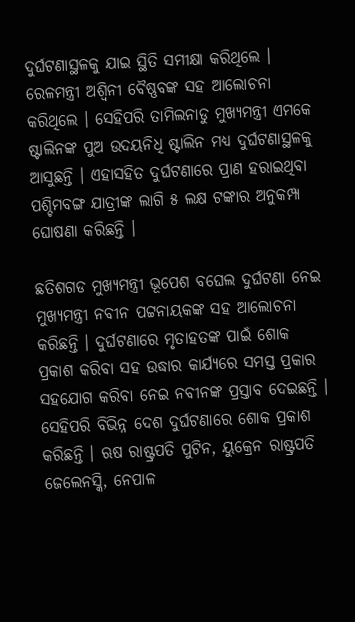ଦୁର୍ଘଟଣାସ୍ଥଳକୁ ଯାଇ ସ୍ଥିତି ସମୀକ୍ଷା କରିଥିଲେ । ରେଳମନ୍ତ୍ରୀ ଅଶ୍ବିନୀ ବୈଷ୍ଣବଙ୍କ ସହ ଆଲୋଚନା କରିଥିଲେ । ସେହିପରି ତାମିଲନାଡୁ ମୁଖ୍ୟମନ୍ତ୍ରୀ ଏମକେ ଷ୍ଟାଲିନଙ୍କ ପୁଅ ଉଦୟନିଧି ଷ୍ଟାଲିନ ମଧ୍ୟ ଦୁର୍ଘଟଣାସ୍ଥଳକୁ ଆସୁଛନ୍ତି । ଏହାସହିତ ଦୁର୍ଘଟଣାରେ ପ୍ରାଣ ହରାଇଥିବା ପଶ୍ଚିମବଙ୍ଗ ଯାତ୍ରୀଙ୍କ ଲାଗି ୫ ଲକ୍ଷ ଟଙ୍କାର ଅନୁକମ୍ପା ଘୋଷଣା କରିଛନ୍ତି ।

ଛତିଶଗଡ ମୁଖ୍ୟମନ୍ତ୍ରୀ ଭୂପେଶ ବଘେଲ ଦୁର୍ଘଟଣା ନେଇ ମୁଖ୍ୟମନ୍ତ୍ରୀ ନବୀନ ପଟ୍ଟନାୟକଙ୍କ ସହ ଆଲୋଚନା କରିଛନ୍ତି । ଦୁର୍ଘଟଣାରେ ମୃତାହତଙ୍କ ପାଇଁ ଶୋକ ପ୍ରକାଶ କରିବା ସହ ଉଦ୍ଧାର କାର୍ଯ୍ୟରେ ସମସ୍ତ ପ୍ରକାର ସହଯୋଗ କରିବା ନେଇ ନବୀନଙ୍କ ପ୍ରସ୍ତାବ ଦେଇଛନ୍ତି । ସେହିପରି ବିଭିନ୍ନ ଦେଶ ଦୁର୍ଘଟଣାରେ ଶୋକ ପ୍ରକାଶ କରିଛନ୍ତି । ଋଷ ରାଷ୍ଟ୍ରପତି ପୁଟିନ, ୟୁକ୍ରେନ ରାଷ୍ଟ୍ରପତି ଜେଲେନସ୍କି, ନେପାଳ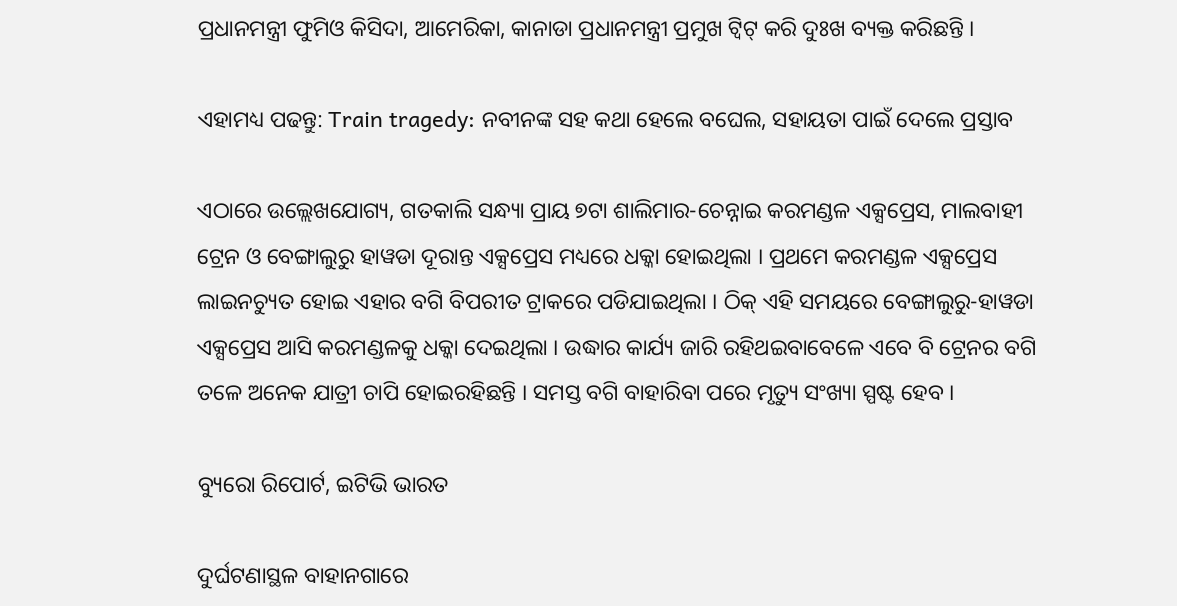ପ୍ରଧାନମନ୍ତ୍ରୀ ଫୁମିଓ କିସିଦା, ଆମେରିକା, କାନାଡା ପ୍ରଧାନମନ୍ତ୍ରୀ ପ୍ରମୁଖ ଟ୍ବିଟ୍ କରି ଦୁଃଖ ବ୍ୟକ୍ତ କରିଛନ୍ତି ।

ଏହାମଧ୍ୟ ପଢନ୍ତୁ: Train tragedy: ନବୀନଙ୍କ ସହ କଥା ହେଲେ ବଘେଲ, ସହାୟତା ପାଇଁ ଦେଲେ ପ୍ରସ୍ତାବ

ଏଠାରେ ଉଲ୍ଲେଖଯୋଗ୍ୟ, ଗତକାଲି ସନ୍ଧ୍ୟା ପ୍ରାୟ ୭ଟା ଶାଲିମାର-ଚେନ୍ନାଇ କରମଣ୍ଡଳ ଏକ୍ସପ୍ରେସ, ମାଲବାହୀ ଟ୍ରେନ ଓ ବେଙ୍ଗାଲୁରୁ ହାୱଡା ଦୂରାନ୍ତ ଏକ୍ସପ୍ରେସ ମଧ୍ୟରେ ଧକ୍କା ହୋଇଥିଲା । ପ୍ରଥମେ କରମଣ୍ଡଳ ଏକ୍ସପ୍ରେସ ଲାଇନଚ୍ୟୁତ ହୋଇ ଏହାର ବଗି ବିପରୀତ ଟ୍ରାକରେ ପଡିଯାଇଥିଲା । ଠିକ୍ ଏହି ସମୟରେ ବେଙ୍ଗାଲୁରୁ-ହାୱଡା ଏକ୍ସପ୍ରେସ ଆସି କରମଣ୍ଡଳକୁ ଧକ୍କା ଦେଇଥିଲା । ଉଦ୍ଧାର କାର୍ଯ୍ୟ ଜାରି ରହିଥଇବାବେଳେ ଏବେ ବି ଟ୍ରେନର ବଗି ତଳେ ଅନେକ ଯାତ୍ରୀ ଚାପି ହୋଇରହିଛନ୍ତି । ସମସ୍ତ ବଗି ବାହାରିବା ପରେ ମୃତ୍ୟୁ ସଂଖ୍ୟା ସ୍ପଷ୍ଟ ହେବ ।

ବ୍ୟୁରୋ ରିପୋର୍ଟ, ଇଟିଭି ଭାରତ

ଦୁର୍ଘଟଣାସ୍ଥଳ ବାହାନଗାରେ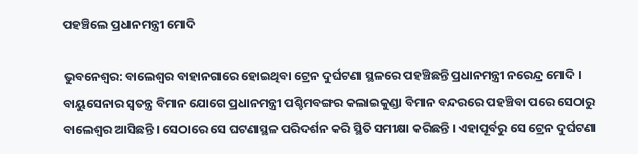ପହଞ୍ଚିଲେ ପ୍ରଧାନମନ୍ତ୍ରୀ ମୋଦି

ଭୁବନେଶ୍ବର: ବାଲେଶ୍ବର ବାହାନଗାରେ ହୋଇଥିବା ଟ୍ରେନ ଦୁର୍ଘଟଣା ସ୍ଥଳରେ ପହଞ୍ଚିଛନ୍ତି ପ୍ରଧାନମନ୍ତ୍ରୀ ନରେନ୍ଦ୍ର ମୋଦି । ବାୟୁସେନାର ସ୍ବତନ୍ତ୍ର ବିମାନ ଯୋଗେ ପ୍ରଧାନମନ୍ତ୍ରୀ ପଶ୍ଚିମବଙ୍ଗର କଲାଇକୁଣ୍ଡା ବିମାନ ବନ୍ଦରରେ ପହଞ୍ଚିବା ପରେ ସେଠାରୁ ବାଲେଶ୍ବର ଆସିଛନ୍ତି । ସେଠାରେ ସେ ଘଟଣାସ୍ଥଳ ପରିଦର୍ଶନ କରି ସ୍ଥିତି ସମୀକ୍ଷା କରିଛନ୍ତି । ଏହାପୂର୍ବରୁ ସେ ଟ୍ରେନ ଦୁର୍ଘଟଣା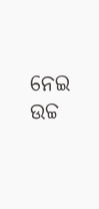ନେଇ ଉଚ୍ଚ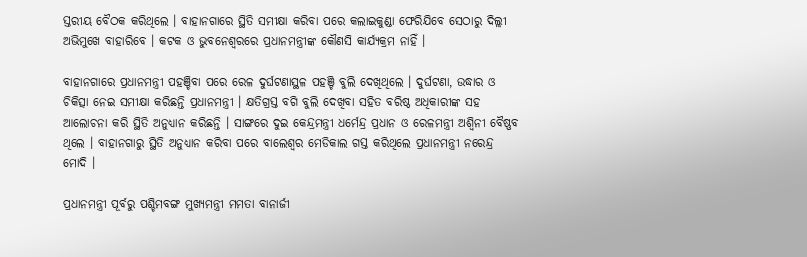ସ୍ତରୀୟ ବୈଠକ କରିଥିଲେ । ବାହାନଗାରେ ସ୍ଥିତି ସମୀକ୍ଷା କରିବା ପରେ କଲାଇକୁଣ୍ଡା ଫେରିଯିବେ ସେଠାରୁ ଦିଲ୍ଲୀ ଅଭିମୁଖେ ବାହାରିବେ । କଟକ ଓ ଭୁବନେଶ୍ବରରେ ପ୍ରଧାନମନ୍ତ୍ରୀଙ୍କ କୌଣସି କାର୍ଯ୍ୟକ୍ରମ ନାହିଁ ।

ବାହାନଗାରେ ପ୍ରଧାନମନ୍ତ୍ରୀ ପହଞ୍ଚିବା ପରେ ରେଳ ଦୁର୍ଘଟଣାସ୍ଥଳ ପହଞ୍ଚି ବୁଲି ଦେଖିଥିଲେ । ଦୁର୍ଘଟଣା, ଉଦ୍ଧାର ଓ ଚିକିତ୍ସା ନେଇ ସମୀକ୍ଷା କରିଛନ୍ତି ପ୍ରଧାନମନ୍ତ୍ରୀ । କ୍ଷତିଗ୍ରସ୍ତ ବଗି ବୁଲି ଦେଖିବା ସହିତ ବରିଷ୍ଠ ଅଧିକାରୀଙ୍କ ସହ ଆଲୋଚନା କରି ସ୍ଥିତି ଅନୁଧ୍ୟାନ କରିଛନ୍ତି । ସାଙ୍ଗରେ ଦୁଇ କେନ୍ଦ୍ରମନ୍ତ୍ରୀ ଧର୍ମେନ୍ଦ୍ର ପ୍ରଧାନ ଓ ରେଳମନ୍ତ୍ରୀ ଅଶ୍ବିନୀ ବୈଷ୍ଣବ ଥିଲେ । ବାହାନଗାରୁ ସ୍ଥିତି ଅନୁଧ୍ୟାନ କରିବା ପରେ ବାଲେଶ୍ବର ମେଡିକାଲ ଗସ୍ତ କରିଥିଲେ ପ୍ରଧାନମନ୍ତ୍ରୀ ନରେନ୍ଦ୍ର ମୋଦି ।

ପ୍ରଧାନମନ୍ତ୍ରୀ ପୂର୍ବରୁ ପଶ୍ଚିମବଙ୍ଗ ମୁଖ୍ୟମନ୍ତ୍ରୀ ମମତା ବାନାର୍ଜୀ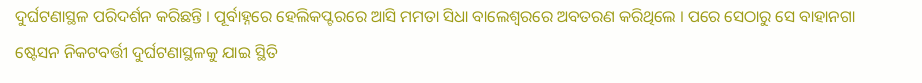ଦୁର୍ଘଟଣାସ୍ଥଳ ପରିଦର୍ଶନ କରିଛନ୍ତି । ପୂର୍ବାହ୍ନରେ ହେଲିକପ୍ଟରରେ ଆସି ମମତା ସିଧା ବାଲେଶ୍ବରରେ ଅବତରଣ କରିଥିଲେ । ପରେ ସେଠାରୁ ସେ ବାହାନଗା ଷ୍ଟେସନ ନିକଟବର୍ତ୍ତୀ ଦୁର୍ଘଟଣାସ୍ଥଳକୁ ଯାଇ ସ୍ଥିତି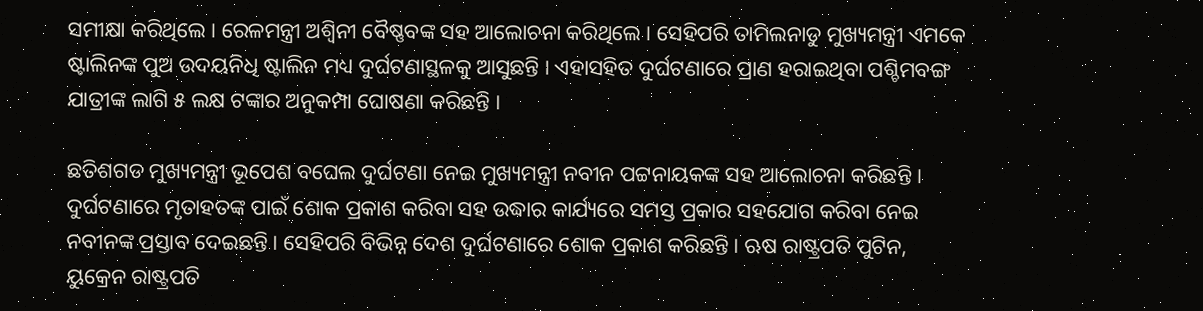ସମୀକ୍ଷା କରିଥିଲେ । ରେଳମନ୍ତ୍ରୀ ଅଶ୍ବିନୀ ବୈଷ୍ଣବଙ୍କ ସହ ଆଲୋଚନା କରିଥିଲେ । ସେହିପରି ତାମିଲନାଡୁ ମୁଖ୍ୟମନ୍ତ୍ରୀ ଏମକେ ଷ୍ଟାଲିନଙ୍କ ପୁଅ ଉଦୟନିଧି ଷ୍ଟାଲିନ ମଧ୍ୟ ଦୁର୍ଘଟଣାସ୍ଥଳକୁ ଆସୁଛନ୍ତି । ଏହାସହିତ ଦୁର୍ଘଟଣାରେ ପ୍ରାଣ ହରାଇଥିବା ପଶ୍ଚିମବଙ୍ଗ ଯାତ୍ରୀଙ୍କ ଲାଗି ୫ ଲକ୍ଷ ଟଙ୍କାର ଅନୁକମ୍ପା ଘୋଷଣା କରିଛନ୍ତି ।

ଛତିଶଗଡ ମୁଖ୍ୟମନ୍ତ୍ରୀ ଭୂପେଶ ବଘେଲ ଦୁର୍ଘଟଣା ନେଇ ମୁଖ୍ୟମନ୍ତ୍ରୀ ନବୀନ ପଟ୍ଟନାୟକଙ୍କ ସହ ଆଲୋଚନା କରିଛନ୍ତି । ଦୁର୍ଘଟଣାରେ ମୃତାହତଙ୍କ ପାଇଁ ଶୋକ ପ୍ରକାଶ କରିବା ସହ ଉଦ୍ଧାର କାର୍ଯ୍ୟରେ ସମସ୍ତ ପ୍ରକାର ସହଯୋଗ କରିବା ନେଇ ନବୀନଙ୍କ ପ୍ରସ୍ତାବ ଦେଇଛନ୍ତି । ସେହିପରି ବିଭିନ୍ନ ଦେଶ ଦୁର୍ଘଟଣାରେ ଶୋକ ପ୍ରକାଶ କରିଛନ୍ତି । ଋଷ ରାଷ୍ଟ୍ରପତି ପୁଟିନ, ୟୁକ୍ରେନ ରାଷ୍ଟ୍ରପତି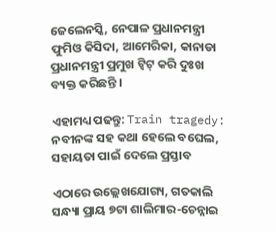ଜେଲେନସ୍କି, ନେପାଳ ପ୍ରଧାନମନ୍ତ୍ରୀ ଫୁମିଓ କିସିଦା, ଆମେରିକା, କାନାଡା ପ୍ରଧାନମନ୍ତ୍ରୀ ପ୍ରମୁଖ ଟ୍ବିଟ୍ କରି ଦୁଃଖ ବ୍ୟକ୍ତ କରିଛନ୍ତି ।

ଏହାମଧ୍ୟ ପଢନ୍ତୁ: Train tragedy: ନବୀନଙ୍କ ସହ କଥା ହେଲେ ବଘେଲ, ସହାୟତା ପାଇଁ ଦେଲେ ପ୍ରସ୍ତାବ

ଏଠାରେ ଉଲ୍ଲେଖଯୋଗ୍ୟ, ଗତକାଲି ସନ୍ଧ୍ୟା ପ୍ରାୟ ୭ଟା ଶାଲିମାର-ଚେନ୍ନାଇ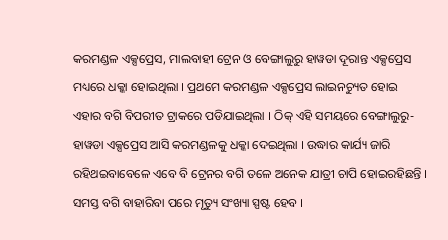କରମଣ୍ଡଳ ଏକ୍ସପ୍ରେସ, ମାଲବାହୀ ଟ୍ରେନ ଓ ବେଙ୍ଗାଲୁରୁ ହାୱଡା ଦୂରାନ୍ତ ଏକ୍ସପ୍ରେସ ମଧ୍ୟରେ ଧକ୍କା ହୋଇଥିଲା । ପ୍ରଥମେ କରମଣ୍ଡଳ ଏକ୍ସପ୍ରେସ ଲାଇନଚ୍ୟୁତ ହୋଇ ଏହାର ବଗି ବିପରୀତ ଟ୍ରାକରେ ପଡିଯାଇଥିଲା । ଠିକ୍ ଏହି ସମୟରେ ବେଙ୍ଗାଲୁରୁ-ହାୱଡା ଏକ୍ସପ୍ରେସ ଆସି କରମଣ୍ଡଳକୁ ଧକ୍କା ଦେଇଥିଲା । ଉଦ୍ଧାର କାର୍ଯ୍ୟ ଜାରି ରହିଥଇବାବେଳେ ଏବେ ବି ଟ୍ରେନର ବଗି ତଳେ ଅନେକ ଯାତ୍ରୀ ଚାପି ହୋଇରହିଛନ୍ତି । ସମସ୍ତ ବଗି ବାହାରିବା ପରେ ମୃତ୍ୟୁ ସଂଖ୍ୟା ସ୍ପଷ୍ଟ ହେବ ।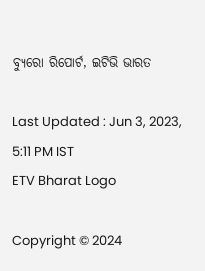ବ୍ୟୁରୋ ରିପୋର୍ଟ, ଇଟିଭି ଭାରତ

Last Updated : Jun 3, 2023, 5:11 PM IST
ETV Bharat Logo

Copyright © 2024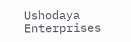Ushodaya Enterprises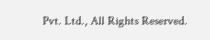Pvt. Ltd., All Rights Reserved.